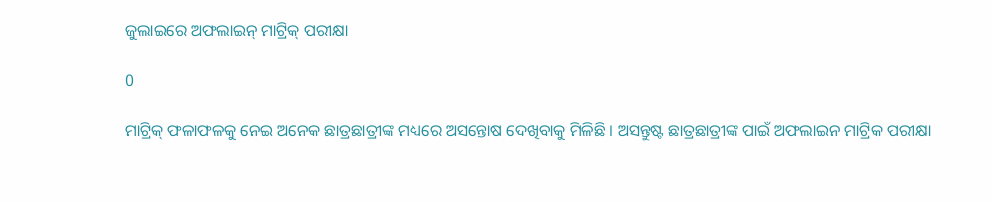ଜୁଲାଇରେ ଅଫଲାଇନ୍ ମାଟ୍ରିକ୍ ପରୀକ୍ଷା

0

ମାଟ୍ରିକ୍ ଫଳାଫଳକୁ ନେଇ ଅନେକ ଛାତ୍ରଛାତ୍ରୀଙ୍କ ମଧ୍ୟରେ ଅସନ୍ତୋଷ ଦେଖିବାକୁ ମିଳିଛି । ଅସନ୍ତୁଷ୍ଟ ଛାତ୍ରଛାତ୍ରୀଙ୍କ ପାଇଁ ଅଫଲାଇନ ମାଟ୍ରିକ ପରୀକ୍ଷା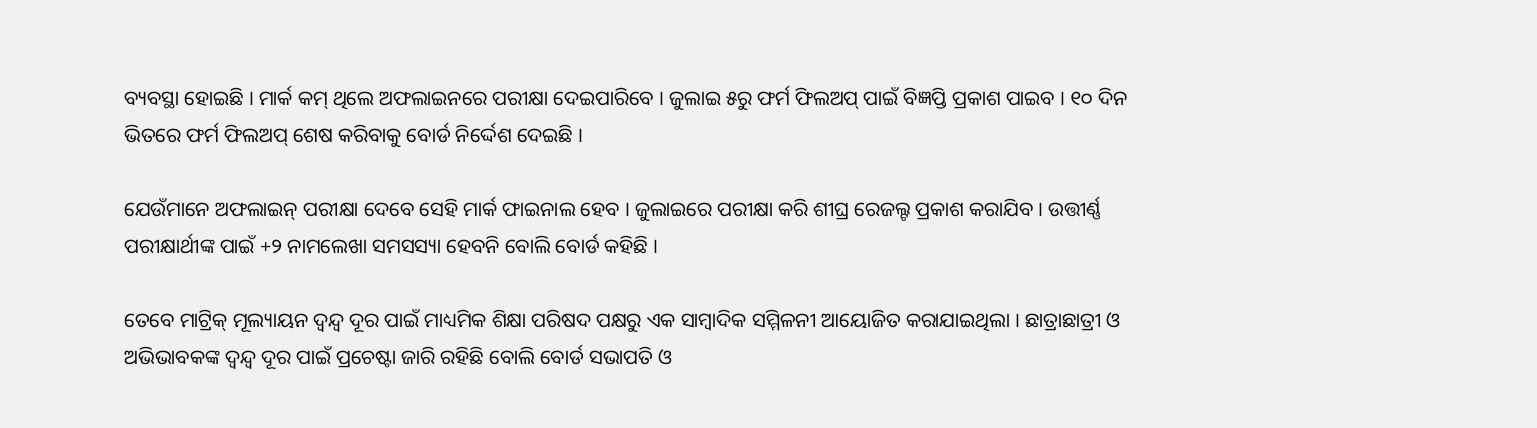ବ୍ୟବସ୍ଥା ହୋଇଛି । ମାର୍କ କମ୍ ଥିଲେ ଅଫଲାଇନରେ ପରୀକ୍ଷା ଦେଇପାରିବେ । ଜୁଲାଇ ୫ରୁ ଫର୍ମ ଫିଲଅପ୍ ପାଇଁ ବିଜ୍ଞପ୍ତି ପ୍ରକାଶ ପାଇବ । ୧୦ ଦିନ ଭିତରେ ଫର୍ମ ଫିଲଅପ୍ ଶେଷ କରିବାକୁ ବୋର୍ଡ ନିର୍ଦ୍ଦେଶ ଦେଇଛି ।

ଯେଉଁମାନେ ଅଫଲାଇନ୍ ପରୀକ୍ଷା ଦେବେ ସେହି ମାର୍କ ଫାଇନାଲ ହେବ । ଜୁଲାଇରେ ପରୀକ୍ଷା କରି ଶୀଘ୍ର ରେଜଲ୍ଟ ପ୍ରକାଶ କରାଯିବ । ଉତ୍ତୀର୍ଣ୍ଣ ପରୀକ୍ଷାର୍ଥୀଙ୍କ ପାଇଁ +୨ ନାମଲେଖା ସମସସ୍ୟା ହେବନି ବୋଲି ବୋର୍ଡ କହିଛି ।

ତେବେ ମାଟ୍ରିକ୍ ମୂଲ୍ୟାୟନ ଦ୍ୱନ୍ଦ୍ୱ ଦୂର ପାଇଁ ମାଧ୍ୟମିକ ଶିକ୍ଷା ପରିଷଦ ପକ୍ଷରୁ ଏକ ସାମ୍ବାଦିକ ସମ୍ମିଳନୀ ଆୟୋଜିତ କରାଯାଇଥିଲା । ଛାତ୍ରାଛାତ୍ରୀ ଓ ଅଭିଭାବକଙ୍କ ଦ୍ୱନ୍ଦ୍ୱ ଦୂର ପାଇଁ ପ୍ରଚେଷ୍ଟା ଜାରି ରହିଛି ବୋଲି ବୋର୍ଡ ସଭାପତି ଓ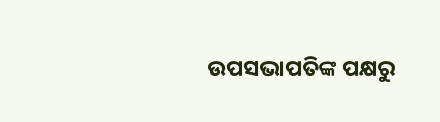ଉପସଭାପତିଙ୍କ ପକ୍ଷରୁ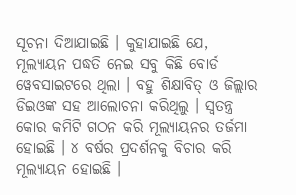ସୂଚନା ଦିଆଯାଇଛି । କୁହାଯାଇଛି ଯେ, ମୂଲ୍ୟାୟନ ପଦ୍ଧତି ନେଇ ସବୁ କିଛି ବୋର୍ଡ ୱେବସାଇଟରେ ଥିଲା । ବହୁ ଶିକ୍ଷାବିତ୍ ଓ ଜିଲ୍ଲାର ଡିଇଓଙ୍କ ସହ ଆଲୋଚନା କରିଥିଲୁ । ସ୍ୱତନ୍ତ୍ର କୋର କମିଟି ଗଠନ କରି ମୂଲ୍ୟାୟନର ତର୍ଜମା ହୋଇଛି । ୪ ବର୍ଷର ପ୍ରଦର୍ଶନକୁ ବିଚାର କରି ମୂଲ୍ୟାୟନ ହୋଇଛି ।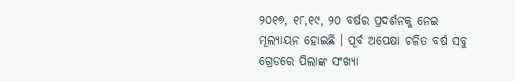୨୦୧୭, ୧୮,୧୯, ୨୦ ବର୍ଷର ପ୍ରଦର୍ଶନକୁ ନେଇ ମୂଲ୍ୟାୟନ ହୋଇଛି । ପୂର୍ବ ଅପେକ୍ଷା ଚଳିତ ବର୍ଷ ସବୁ ଗ୍ରେଡରେ ପିଲାଙ୍କ ସଂଖ୍ୟା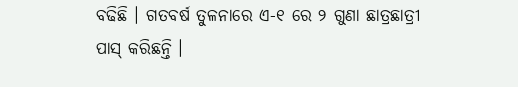ବଢିଛି । ଗତବର୍ଷ ତୁଳନାରେ ଏ-୧ ରେ ୨ ଗୁଣା ଛାତ୍ରଛାତ୍ରୀ ପାସ୍ କରିଛନ୍ତି ।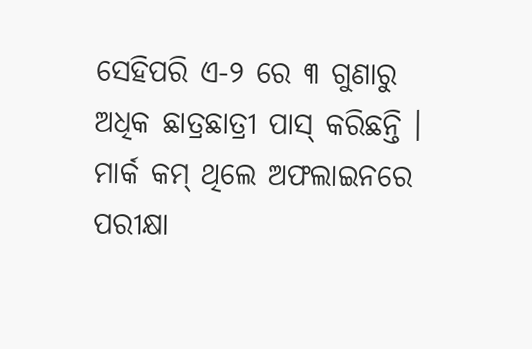ସେହିପରି ଏ-୨ ରେ ୩ ଗୁଣାରୁ ଅଧିକ ଛାତ୍ରଛାତ୍ରୀ ପାସ୍ କରିଛନ୍ତି । ମାର୍କ କମ୍ ଥିଲେ ଅଫଲାଇନରେ ପରୀକ୍ଷା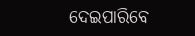ଦେଇପାରିବେ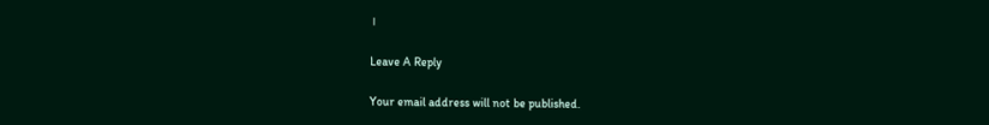।

Leave A Reply

Your email address will not be published.